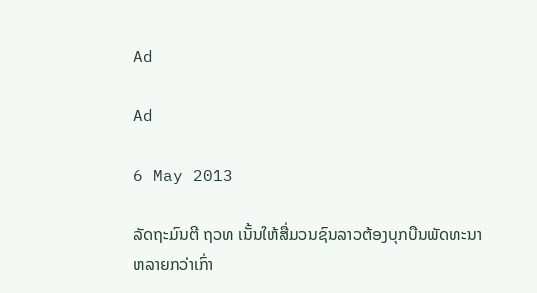Ad

Ad

6 May 2013

ລັດຖະມົນຕີ ຖວທ ເນັ້ນໃຫ້ສື່ມວນຊົນລາວຕ້ອງບຸກບືນພັດທະນາຫລາຍກວ່າເກົ່າ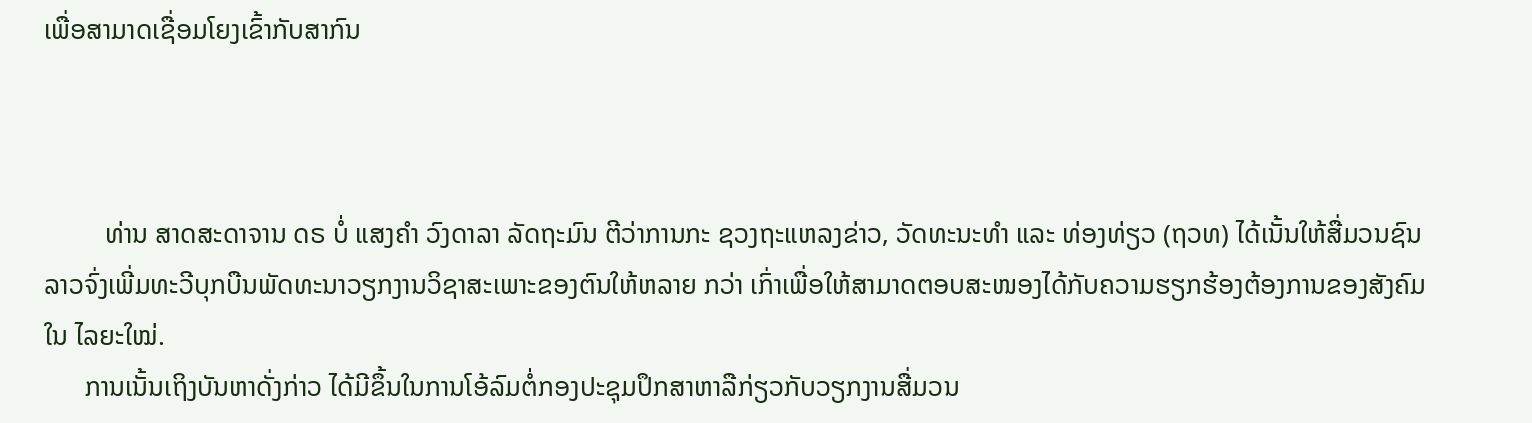ເພື່ອສາມາດເຊື່ອມໂຍງເຂົ້າກັບສາກົນ



         ທ່ານ ສາດສະດາຈານ ດຣ ບໍ່ ແສງຄຳ ວົງດາລາ ລັດຖະມົນ ຕີວ່າການກະ ຊວງຖະແຫລງຂ່າວ, ວັດທະນະທຳ ແລະ ທ່ອງທ່ຽວ (ຖວທ) ໄດ້ເນັ້ນໃຫ້ສື່ມວນຊົນ ລາວຈົ່ງເພີ່ມທະວີບຸກບືນພັດທະນາວຽກງານວິຊາສະເພາະຂອງຕົນໃຫ້ຫລາຍ ກວ່າ ເກົ່າເພື່ອໃຫ້ສາມາດຕອບສະໜອງໄດ້ກັບຄວາມຮຽກຮ້ອງຕ້ອງການຂອງສັງຄົມໃນ ໄລຍະໃໝ່.
      ການເນັ້ນເຖິງບັນຫາດັ່ງກ່າວ ໄດ້ມີຂຶ້ນໃນການໂອ້ລົມຕໍ່ກອງປະຊຸມປຶກສາຫາລືກ່ຽວກັບວຽກງານສື່ມວນ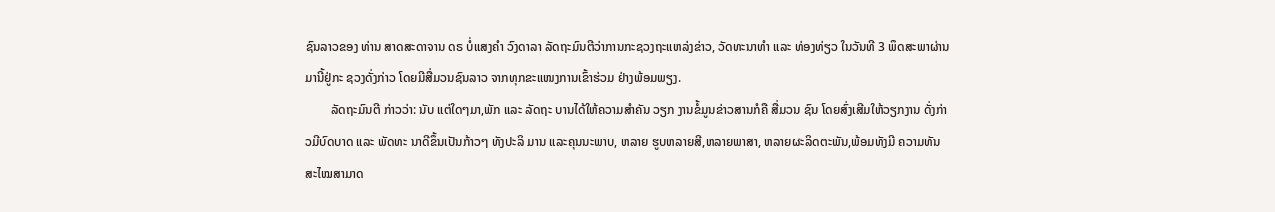ຊົນລາວຂອງ ທ່ານ ສາດສະດາຈານ ດຣ ບໍ່ແສງຄຳ ວົງດາລາ ລັດຖະມົນຕີວ່າການກະຊວງຖະແຫລ່ງຂ່າວ, ວັດທະນາທຳ ແລະ ທ່ອງທ່ຽວ ໃນວັນທີ 3 ພຶດສະພາຜ່ານມານີ້ຢູ່ກະ ຊວງດັ່ງກ່າວ ໂດຍມີສື່ມວນຊົນລາວ ຈາກທຸກຂະແໜງການເຂົ້າຮ່ວມ ຢ່າງພ້ອມພຽງ.
        ລັດຖະມົນຕີ ກ່າວວ່າ: ນັບ ແຕ່ໃດໆມາ,ພັກ ແລະ ລັດຖະ ບານໄດ້ໃຫ້ຄວາມສຳຄັນ ວຽກ ງານຂໍ້ມູນຂ່າວສານກໍຄື ສື່ມວນ ຊົນ ໂດຍສົ່ງເສີມໃຫ້ວຽກງານ ດັ່ງກ່າວມີບົດບາດ ແລະ ພັດທະ ນາດີຂຶ້ນເປັນກ້າວໆ ທັງປະລິ ມານ ແລະຄຸນນະພາບ, ຫລາຍ ຮູບຫລາຍສີ,ຫລາຍພາສາ, ຫລາຍຜະລິດຕະພັນ,ພ້ອມທັງມີ ຄວາມທັນສະໄໝສາມາດ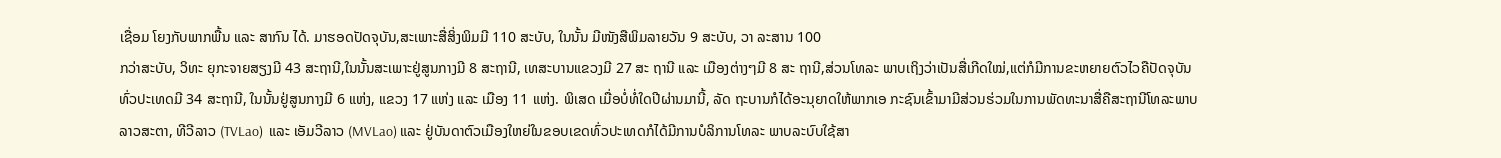ເຊື່ອມ ໂຍງກັບພາກພື້ນ ແລະ ສາກົນ ໄດ້. ມາຮອດປັດຈຸບັນ,ສະເພາະສື່ສິ່ງພິມມີ 110 ສະບັບ, ໃນນັ້ນ ມີໜັງສືພິມລາຍວັນ 9 ສະບັບ, ວາ ລະສານ 100
ກວ່າສະບັບ, ວິທະ ຍຸກະຈາຍສຽງມີ 43 ສະຖານີ,ໃນນັ້ນສະເພາະຢູ່ສູນກາງມີ 8 ສະຖານີ, ເທສະບານແຂວງມີ 27 ສະ ຖານີ ແລະ ເມືອງຕ່າງໆມີ 8 ສະ ຖານີ,ສ່ວນໂທລະ ພາບເຖິງວ່າເປັນສື່ເກີດໃໝ່,ແຕ່ກໍມີການຂະຫຍາຍຕົວໄວຄືປັດຈຸບັນທົ່ວປະເທດມີ 34 ສະຖານີ, ໃນນັ້ນຢູ່ສູນກາງມີ 6 ແຫ່ງ, ແຂວງ 17 ແຫ່ງ ແລະ ເມືອງ 11 ແຫ່ງ. ພິເສດ ເມື່ອບໍ່ທໍ່ໃດປີຜ່ານມານີ້, ລັດ ຖະບານກໍໄດ້ອະນຸຍາດໃຫ້ພາກເອ ກະຊົນເຂົ້າມາມີສ່ວນຮ່ວມໃນການພັດທະນາສື່ຄືສະຖານີໂທລະພາບລາວສະຕາ, ທີວີລາວ (TVLao)  ແລະ ເອັມວີລາວ (MVLao) ແລະ ຢູ່ບັນດາຕົວເມືອງໃຫຍ່ໃນຂອບເຂດທົ່ວປະເທດກໍໄດ້ມີການບໍລິການໂທລະ ພາບລະບົບໃຊ້ສາ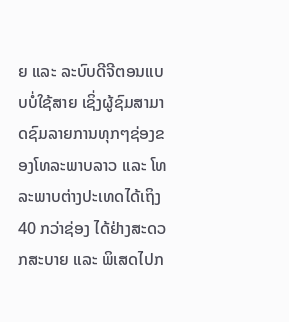ຍ ແລະ ລະບົບດີຈີຕອນແບບບໍ່ໃຊ້ສາຍ ເຊິ່ງຜູ້ຊົມສາມາດຊົມລາຍການທຸກໆຊ່ອງຂອງໂທລະພາບລາວ ແລະ ໂທລະພາບຕ່າງປະເທດໄດ້ເຖິງ 40 ກວ່າຊ່ອງ ໄດ້ຢ່າງສະດວກສະບາຍ ແລະ ພິເສດໄປກ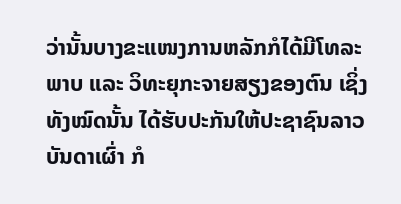ວ່ານັ້ນບາງຂະແໜງການຫລັກກໍໄດ້ມີໂທລະພາບ ແລະ ວິທະຍຸກະຈາຍສຽງຂອງຕົນ ເຊິ່ງທັງໝົດນັ້ນ ໄດ້ຮັບປະກັນໃຫ້ປະຊາຊົນລາວບັນດາເຜົ່າ ກໍ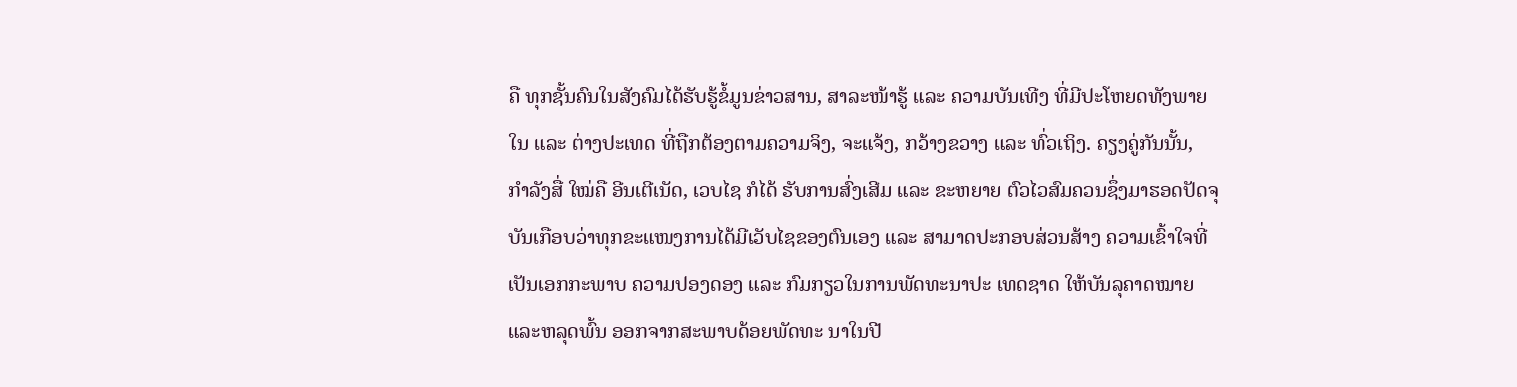ຄື ທຸກຊັ້ນຄົນໃນສັງຄົມໄດ້ຮັບຮູ້ຂໍ້ມູນຂ່າວສານ, ສາລະໜ້າຮູ້ ແລະ ຄວາມບັນເທີງ ທີ່ມີປະໂຫຍດທັງພາຍໃນ ແລະ ຕ່າງປະເທດ ທີ່ຖືກຕ້ອງຕາມຄວາມຈິງ, ຈະແຈ້ງ, ກວ້າງຂວາງ ແລະ ທົ່ວເຖິງ. ຄຽງຄູ່ກັນນັ້ນ, ກຳລັງສື່ ໃໝ່ຄື ອີນເຕີເນັດ, ເວບໄຊ ກໍໄດ້ ຮັບການສົ່ງເສີມ ແລະ ຂະຫຍາຍ ຕົວໄວສົມຄວນຊຶ່ງມາຮອດປັດຈຸບັນເກືອບວ່າທຸກຂະແໜງການໄດ້ມີເວັບໄຊຂອງຕົນເອງ ແລະ ສາມາດປະກອບສ່ວນສ້າງ ຄວາມເຂົ້າໃຈທີ່ເປັນເອກກະພາບ ຄວາມປອງດອງ ແລະ ກົມກຽວໃນການພັດທະນາປະ ເທດຊາດ ໃຫ້ບັນລຸຄາດໝາຍ ແລະຫລຸດພົ້ນ ອອກຈາກສະພາບດ້ອຍພັດທະ ນາໃນປີ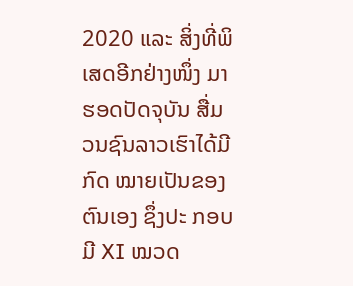2020 ແລະ ສິ່ງທີ່ພິເສດອີກຢ່າງໜຶ່ງ ມາຮອດປັດຈຸບັນ ສື່ມວນຊົນລາວເຮົາໄດ້ມີກົດ ໝາຍເປັນຂອງຕົນເອງ ຊຶ່ງປະ ກອບມີ XI ໝວດ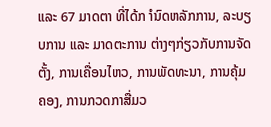ແລະ 67 ມາດຕາ ທີ່ໄດ້ກ ຳນົດຫລັກການ, ລະບຽບການ ແລະ ມາດຕະການ ຕ່າງໆກ່ຽວກັບການຈັດຕັ້ງ, ການເຄື່ອນໄຫວ, ການພັດທະນາ, ການຄຸ້ມ ຄອງ, ການກວດກາສື່ມວ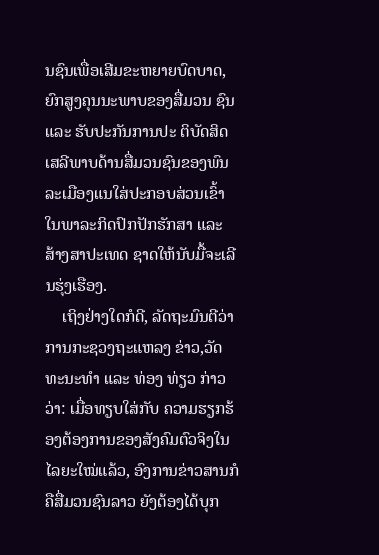ນຊົນເພື່ອເສີມຂະຫຍາຍບົດບາດ, ຍົກສູງຄຸນນະພາບຂອງສື່ມວນ ຊົນ ແລະ ຮັບປະກັນການປະ ຕິບັດສິດເສລີພາບດ້ານສື່ມວນຊົນຂອງພົນລະເມືອງແນໃສ່ປະກອບສ່ວນເຂົ້າໃນພາລະກິດປົກປັກຮັກສາ ແລະ ສ້າງສາປະເທດ ຊາດໃຫ້ນັບມື້ຈະເລີນຮຸ່ງເຮືອງ.
    ເຖິງຢ່າງໃດກໍດີ, ລັດຖະມົນຕີວ່າການກະຊວງຖະແຫລງ ຂ່າວ,ວັດທະນະທຳ ແລະ ທ່ອງ ທ່ຽວ ກ່າວວ່າ: ເມື່ອທຽບໃສ່ກັບ ຄວາມຮຽກຮ້ອງຕ້ອງການຂອງສັງຄົມຕົວຈິງໃນໄລຍະໃໝ່ແລ້ວ, ອົງການຂ່າວສານກໍຄືສື່ມວນຊົນລາວ ຍັງຕ້ອງໄດ້ບຸກ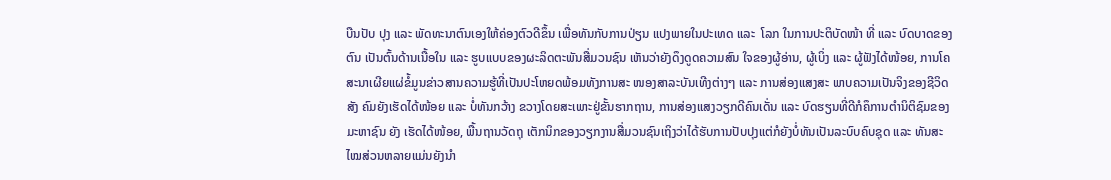ບືນປັບ ປຸງ ແລະ ພັດທະນາຕົນເອງໃຫ້ຄ່ອງຕົວດີຂຶ້ນ ເພື່ອທັນກັບການປ່ຽນ ແປງພາຍໃນປະເທດ ແລະ  ໂລກ ໃນການປະຕິບັດໜ້າ ທີ່ ແລະ ບົດບາດຂອງຕົນ ເປັນຕົ້ນດ້ານເນື້ອໃນ ແລະ ຮູບແບບຂອງຜະລິດຕະພັນສື່ມວນຊົນ ເຫັນວ່າຍັງດຶງດູດຄວາມສົນ ໃຈຂອງຜູ້ອ່ານ, ຜູ້ເບິ່ງ ແລະ ຜູ້ຟັງໄດ້ໜ້ອຍ, ການໂຄສະນາເຜີຍແຜ່ຂໍ້ມູນຂ່າວສານຄວາມຮູ້ທີ່ເປັນປະໂຫຍດພ້ອມທັງການສະ ໜອງສາລະບັນເທີງຕ່າງໆ ແລະ ການສ່ອງແສງສະ ພາບຄວາມເປັນຈິງຂອງຊີວິດສັງ ຄົມຍັງເຮັດໄດ້ໜ້ອຍ ແລະ ບໍ່ທັນກວ້າງ ຂວາງໂດຍສະເພາະຢູ່ຂັ້ນຮາກຖານ, ການສ່ອງແສງວຽກດີຄົນເດັ່ນ ແລະ ບົດຮຽນທີ່ດີກໍຄຶການຕຳນິຕິຊົມຂອງມະຫາຊົນ ຍັງ ເຮັດໄດ້ໜ້ອຍ, ພື້ນຖານວັດຖຸ ເຕັກນິກຂອງວຽກງານສື່ມວນຊົນເຖິງວ່າໄດ້ຮັບການປັບປຸງແຕ່ກໍຍັງບໍ່ທັນເປັນລະບົບຄົບຊຸດ ແລະ ທັນສະໄໝສ່ວນຫລາຍແມ່ນຍັງນຳ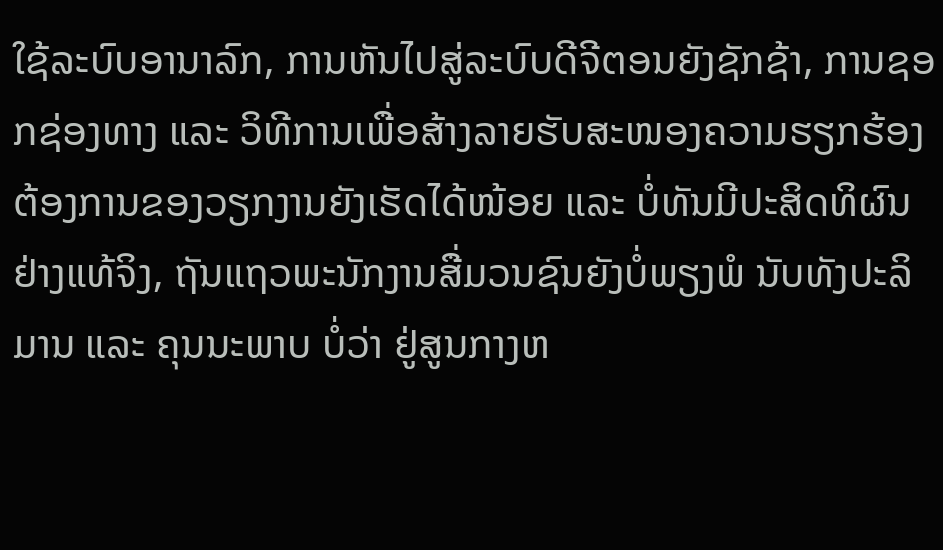ໃຊ້ລະບົບອານາລົກ, ການຫັນໄປສູ່ລະບົບດີຈີຕອນຍັງຊັກຊ້າ, ການຊອກຊ່ອງທາງ ແລະ ວິທີການເພື່ອສ້າງລາຍຮັບສະໜອງຄວາມຮຽກຮ້ອງຕ້ອງການຂອງວຽກງານຍັງເຮັດໄດ້ໜ້ອຍ ແລະ ບໍ່ທັນມີປະສິດທິຜົນ ຢ່າງແທ້ຈິງ, ຖັນແຖວພະນັກງານສື່ມວນຊົນຍັງບໍ່ພຽງພໍ ນັບທັງປະລິມານ ແລະ ຄຸນນະພາບ ບໍ່ວ່າ ຢູ່ສູນກາງຫ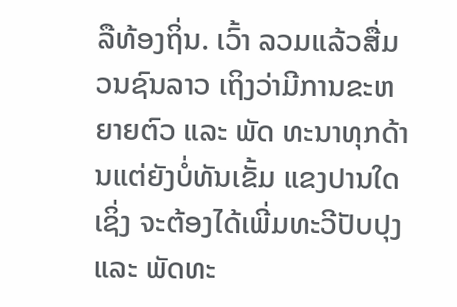ລືທ້ອງຖິ່ນ. ເວົ້າ ລວມແລ້ວສື່ມວນຊົນລາວ ເຖິງວ່າມີການຂະຫຍາຍຕົວ ແລະ ພັດ ທະນາທຸກດ້ານແຕ່ຍັງບໍ່ທັນເຂັ້ມ ແຂງປານໃດ ເຊິ່ງ ຈະຕ້ອງໄດ້ເພີ່ມທະວີປັບປຸງ ແລະ ພັດທະ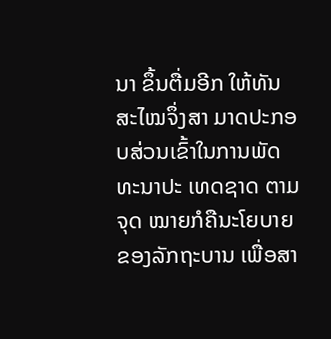ນາ ຂຶ້ນຕື່ມອີກ ໃຫ້ທັນສະໄໝຈຶ່ງສາ ມາດປະກອບສ່ວນເຂົ້າໃນການພັດທະນາປະ ເທດຊາດ ຕາມຈຸດ ໝາຍກໍຄືນະໂຍບາຍຂອງລັກຖະບານ ເພື່ອສາ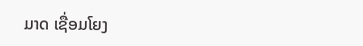ມາດ ເຊື່ອມໂຍງ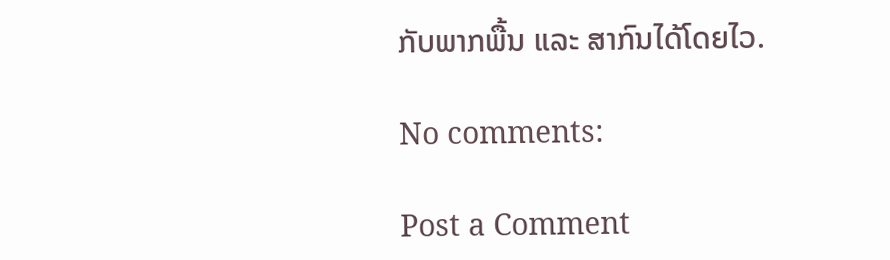ກັບພາກພື້ນ ແລະ ສາກົນໄດ້ໂດຍໄວ.

No comments:

Post a Comment